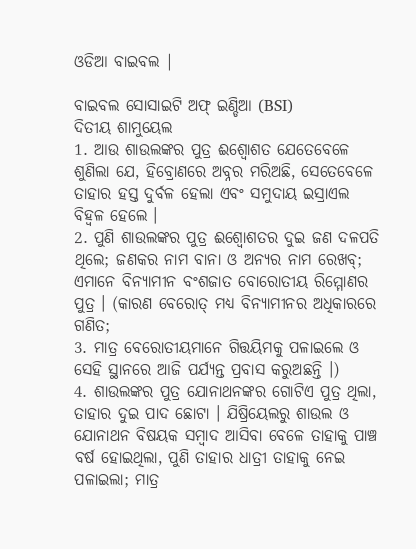ଓଡିଆ ବାଇବଲ |

ବାଇବଲ ସୋସାଇଟି ଅଫ୍ ଇଣ୍ଡିଆ (BSI)
ଦିତୀୟ ଶାମୁୟେଲ
1. ଆଉ ଶାଉଲଙ୍କର ପୁତ୍ର ଈଶ୍ବୋଶତ ଯେତେବେଳେ ଶୁଣିଲା ଯେ, ହିବ୍ରୋଣରେ ଅବ୍ନର ମରିଅଛି, ସେତେବେଳେ ତାହାର ହସ୍ତ ଦୁର୍ବଳ ହେଲା ଏବଂ ସମୁଦାୟ ଇସ୍ରାଏଲ ବିହ୍ଵଳ ହେଲେ ।
2. ପୁଣି ଶାଉଲଙ୍କର ପୁତ୍ର ଈଶ୍ବୋଶତର ଦୁଇ ଜଣ ଦଳପତି ଥିଲେ; ଜଣକର ନାମ ବାନା ଓ ଅନ୍ୟର ନାମ ରେଖବ୍; ଏମାନେ ବିନ୍ୟାମୀନ ବଂଶଜାତ ବୋରୋତୀୟ ରିମ୍ମୋଣର ପୁତ୍ର । (କାରଣ ବେରୋତ୍ ମଧ୍ୟ ବିନ୍ୟାମୀନର ଅଧିକାରରେ ଗଣିତ;
3. ମାତ୍ର ବେରୋତୀୟମାନେ ଗିତ୍ତୟିମକୁ ପଳାଇଲେ ଓ ସେହି ସ୍ଥାନରେ ଆଜି ପର୍ଯ୍ୟନ୍ତ ପ୍ରବାସ କରୁଅଛନ୍ତି ।)
4. ଶାଉଲଙ୍କର ପୁତ୍ର ଯୋନାଥନଙ୍କର ଗୋଟିଏ ପୁତ୍ର ଥିଲା, ତାହାର ଦୁଇ ପାଦ ଛୋଟା । ଯିଷ୍ରିୟେଲରୁ ଶାଉଲ ଓ ଯୋନାଥନ ବିଷୟକ ସମ୍ଵାଦ ଆସିବା ବେଳେ ତାହାକୁ ପାଞ୍ଚ ବର୍ଷ ହୋଇଥିଲା, ପୁଣି ତାହାର ଧାତ୍ରୀ ତାହାକୁ ନେଇ ପଳାଇଲା; ମାତ୍ର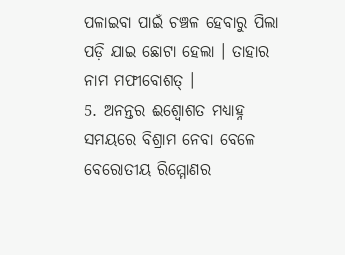ପଳାଇବା ପାଇଁ ଚଞ୍ଚଳ ହେବାରୁ ପିଲା ପଡ଼ି ଯାଇ ଛୋଟା ହେଲା । ତାହାର ନାମ ମଫୀବୋଶତ୍ ।
5. ଅନନ୍ତର ଈଶ୍ବୋଶତ ମଧ୍ୟାହ୍ନ ସମୟରେ ବିଶ୍ରାମ ନେବା ବେଳେ ବେରୋତୀୟ ରିମ୍ମୋଣର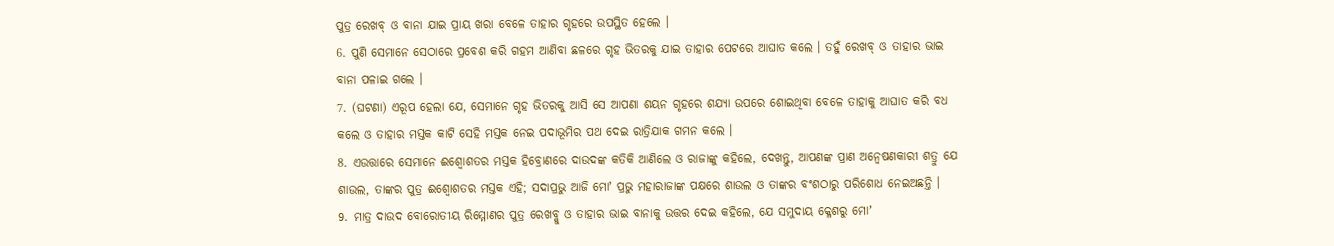ପୁତ୍ର ରେଖବ୍ ଓ ବାନା ଯାଇ ପ୍ରାୟ ଖରା ବେଳେ ତାହାର ଗୃହରେ ଉପସ୍ଥିତ ହେଲେ ।
6. ପୁଣି ସେମାନେ ସେଠାରେ ପ୍ରବେଶ କରି ଗହମ ଆଣିବା ଛଳରେ ଗୃହ ଭିତରକୁ ଯାଇ ତାହାର ପେଟରେ ଆଘାତ କଲେ । ତହୁଁ ରେଖବ୍ ଓ ତାହାର ଭାଇ ବାନା ପଳାଇ ଗଲେ ।
7. (ଘଟଣା) ଏରୂପ ହେଲା ଯେ, ସେମାନେ ଗୃହ ଭିତରକୁ ଆସି ସେ ଆପଣା ଶୟନ ଗୃହରେ ଶଯ୍ୟା ଉପରେ ଶୋଇଥିବା ବେଳେ ତାହାକୁ ଆଘାତ କରି ବଧ କଲେ ଓ ତାହାର ମସ୍ତକ କାଟି ସେହି ମସ୍ତକ ନେଇ ପଦାଭୂମିର ପଥ ଦେଇ ରାତ୍ରିଯାକ ଗମନ କଲେ ।
8. ଏଉତ୍ତାରେ ସେମାନେ ଈଶ୍ବୋଶତର ମସ୍ତକ ହିବ୍ରୋଣରେ ଦାଉଦଙ୍କ କତିକି ଆଣିଲେ ଓ ରାଜାଙ୍କୁ କହିଲେ, ଦେଖନ୍ତୁ, ଆପଣଙ୍କ ପ୍ରାଣ ଅନ୍ଵେଷଣକାରୀ ଶତ୍ରୁ ଯେ ଶାଉଲ, ତାଙ୍କର ପୁତ୍ର ଈଶ୍ବୋଶତର ମସ୍ତକ ଏହି; ସଦାପ୍ରଭୁ ଆଜି ମୋʼ ପ୍ରଭୁ ମହାରାଜାଙ୍କ ପକ୍ଷରେ ଶାଉଲ ଓ ତାଙ୍କର ବଂଶଠାରୁ ପରିଶୋଧ ନେଇଅଛନ୍ତି ।
9. ମାତ୍ର ଦାଉଦ ବୋରୋତୀୟ ରିମ୍ମୋଣର ପୁତ୍ର ରେଖବ୍କୁ ଓ ତାହାର ଭାଇ ବାନାକୁ ଉତ୍ତର ଦେଇ କହିଲେ, ଯେ ସମୁଦାୟ କ୍ଳେଶରୁ ମୋʼ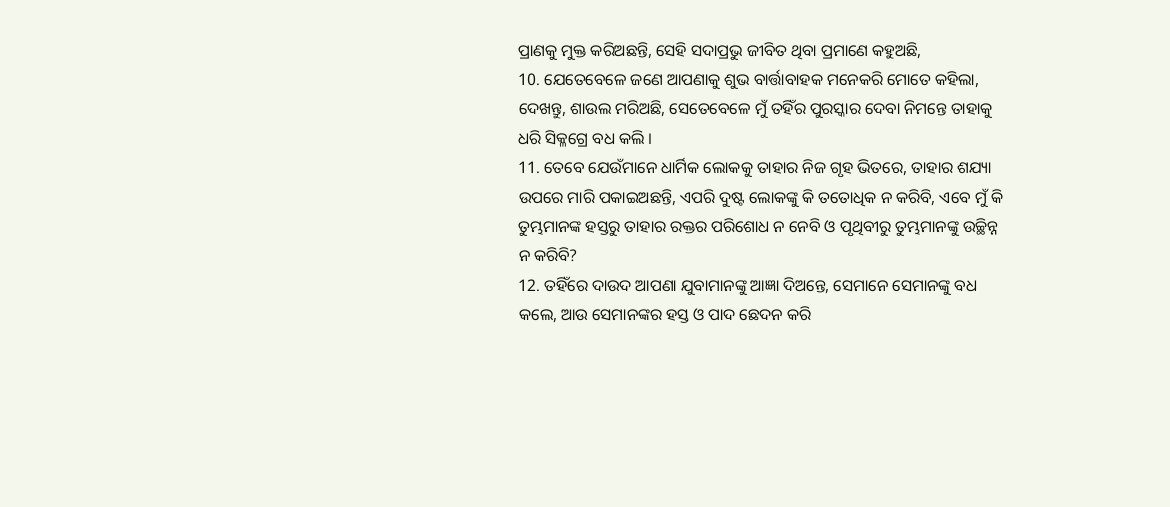ପ୍ରାଣକୁ ମୁକ୍ତ କରିଅଛନ୍ତି, ସେହି ସଦାପ୍ରଭୁ ଜୀବିତ ଥିବା ପ୍ରମାଣେ କହୁଅଛି,
10. ଯେତେବେଳେ ଜଣେ ଆପଣାକୁ ଶୁଭ ବାର୍ତ୍ତାବାହକ ମନେକରି ମୋତେ କହିଲା, ଦେଖନ୍ତୁ, ଶାଉଲ ମରିଅଛି, ସେତେବେଳେ ମୁଁ ତହିଁର ପୁରସ୍କାର ଦେବା ନିମନ୍ତେ ତାହାକୁ ଧରି ସିକ୍ଳଗ୍ରେ ବଧ କଲି ।
11. ତେବେ ଯେଉଁମାନେ ଧାର୍ମିକ ଲୋକକୁ ତାହାର ନିଜ ଗୃହ ଭିତରେ, ତାହାର ଶଯ୍ୟା ଉପରେ ମାରି ପକାଇଅଛନ୍ତି, ଏପରି ଦୁଷ୍ଟ ଲୋକଙ୍କୁ କି ତତୋଧିକ ନ କରିବି, ଏବେ ମୁଁ କି ତୁମ୍ଭମାନଙ୍କ ହସ୍ତରୁ ତାହାର ରକ୍ତର ପରିଶୋଧ ନ ନେବି ଓ ପୃଥିବୀରୁ ତୁମ୍ଭମାନଙ୍କୁ ଉଚ୍ଛିନ୍ନ ନ କରିବି?
12. ତହିଁରେ ଦାଉଦ ଆପଣା ଯୁବାମାନଙ୍କୁ ଆଜ୍ଞା ଦିଅନ୍ତେ, ସେମାନେ ସେମାନଙ୍କୁ ବଧ କଲେ, ଆଉ ସେମାନଙ୍କର ହସ୍ତ ଓ ପାଦ ଛେଦନ କରି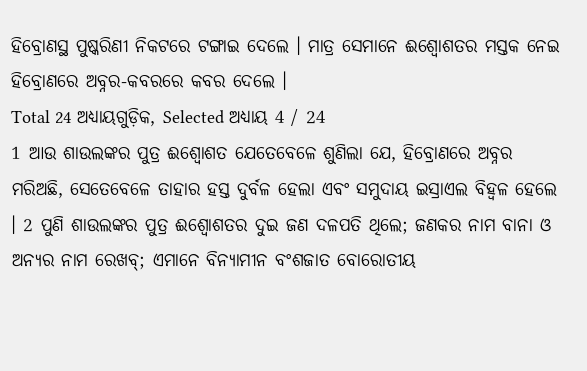ହିବ୍ରୋଣସ୍ଥ ପୁଷ୍କରିଣୀ ନିକଟରେ ଟଙ୍ଗାଇ ଦେଲେ । ମାତ୍ର ସେମାନେ ଈଶ୍ବୋଶତର ମସ୍ତକ ନେଇ ହିବ୍ରୋଣରେ ଅବ୍ନର-କବରରେ କବର ଦେଲେ ।
Total 24 ଅଧ୍ୟାୟଗୁଡ଼ିକ, Selected ଅଧ୍ୟାୟ 4 / 24
1 ଆଉ ଶାଉଲଙ୍କର ପୁତ୍ର ଈଶ୍ବୋଶତ ଯେତେବେଳେ ଶୁଣିଲା ଯେ, ହିବ୍ରୋଣରେ ଅବ୍ନର ମରିଅଛି, ସେତେବେଳେ ତାହାର ହସ୍ତ ଦୁର୍ବଳ ହେଲା ଏବଂ ସମୁଦାୟ ଇସ୍ରାଏଲ ବିହ୍ଵଳ ହେଲେ । 2 ପୁଣି ଶାଉଲଙ୍କର ପୁତ୍ର ଈଶ୍ବୋଶତର ଦୁଇ ଜଣ ଦଳପତି ଥିଲେ; ଜଣକର ନାମ ବାନା ଓ ଅନ୍ୟର ନାମ ରେଖବ୍; ଏମାନେ ବିନ୍ୟାମୀନ ବଂଶଜାତ ବୋରୋତୀୟ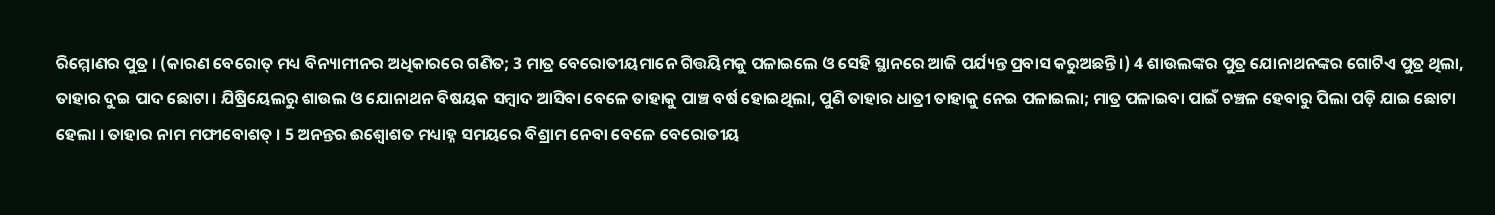ରିମ୍ମୋଣର ପୁତ୍ର । (କାରଣ ବେରୋତ୍ ମଧ୍ୟ ବିନ୍ୟାମୀନର ଅଧିକାରରେ ଗଣିତ; 3 ମାତ୍ର ବେରୋତୀୟମାନେ ଗିତ୍ତୟିମକୁ ପଳାଇଲେ ଓ ସେହି ସ୍ଥାନରେ ଆଜି ପର୍ଯ୍ୟନ୍ତ ପ୍ରବାସ କରୁଅଛନ୍ତି ।) 4 ଶାଉଲଙ୍କର ପୁତ୍ର ଯୋନାଥନଙ୍କର ଗୋଟିଏ ପୁତ୍ର ଥିଲା, ତାହାର ଦୁଇ ପାଦ ଛୋଟା । ଯିଷ୍ରିୟେଲରୁ ଶାଉଲ ଓ ଯୋନାଥନ ବିଷୟକ ସମ୍ଵାଦ ଆସିବା ବେଳେ ତାହାକୁ ପାଞ୍ଚ ବର୍ଷ ହୋଇଥିଲା, ପୁଣି ତାହାର ଧାତ୍ରୀ ତାହାକୁ ନେଇ ପଳାଇଲା; ମାତ୍ର ପଳାଇବା ପାଇଁ ଚଞ୍ଚଳ ହେବାରୁ ପିଲା ପଡ଼ି ଯାଇ ଛୋଟା ହେଲା । ତାହାର ନାମ ମଫୀବୋଶତ୍ । 5 ଅନନ୍ତର ଈଶ୍ବୋଶତ ମଧ୍ୟାହ୍ନ ସମୟରେ ବିଶ୍ରାମ ନେବା ବେଳେ ବେରୋତୀୟ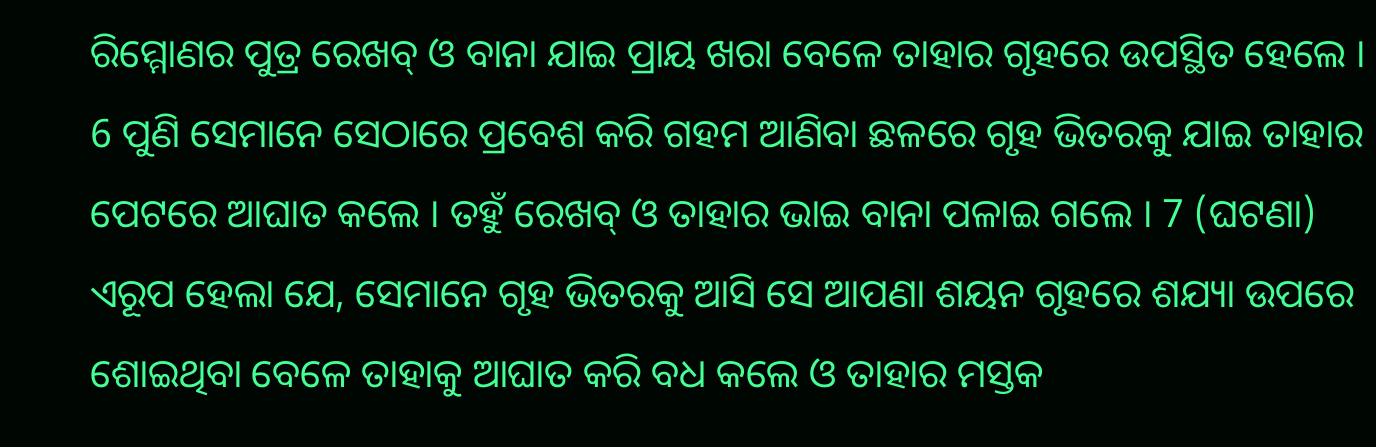ରିମ୍ମୋଣର ପୁତ୍ର ରେଖବ୍ ଓ ବାନା ଯାଇ ପ୍ରାୟ ଖରା ବେଳେ ତାହାର ଗୃହରେ ଉପସ୍ଥିତ ହେଲେ । 6 ପୁଣି ସେମାନେ ସେଠାରେ ପ୍ରବେଶ କରି ଗହମ ଆଣିବା ଛଳରେ ଗୃହ ଭିତରକୁ ଯାଇ ତାହାର ପେଟରେ ଆଘାତ କଲେ । ତହୁଁ ରେଖବ୍ ଓ ତାହାର ଭାଇ ବାନା ପଳାଇ ଗଲେ । 7 (ଘଟଣା) ଏରୂପ ହେଲା ଯେ, ସେମାନେ ଗୃହ ଭିତରକୁ ଆସି ସେ ଆପଣା ଶୟନ ଗୃହରେ ଶଯ୍ୟା ଉପରେ ଶୋଇଥିବା ବେଳେ ତାହାକୁ ଆଘାତ କରି ବଧ କଲେ ଓ ତାହାର ମସ୍ତକ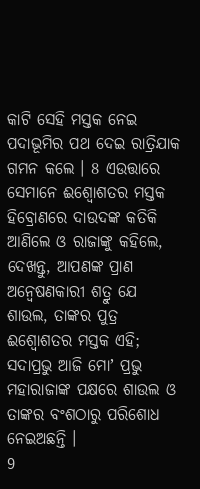କାଟି ସେହି ମସ୍ତକ ନେଇ ପଦାଭୂମିର ପଥ ଦେଇ ରାତ୍ରିଯାକ ଗମନ କଲେ । 8 ଏଉତ୍ତାରେ ସେମାନେ ଈଶ୍ବୋଶତର ମସ୍ତକ ହିବ୍ରୋଣରେ ଦାଉଦଙ୍କ କତିକି ଆଣିଲେ ଓ ରାଜାଙ୍କୁ କହିଲେ, ଦେଖନ୍ତୁ, ଆପଣଙ୍କ ପ୍ରାଣ ଅନ୍ଵେଷଣକାରୀ ଶତ୍ରୁ ଯେ ଶାଉଲ, ତାଙ୍କର ପୁତ୍ର ଈଶ୍ବୋଶତର ମସ୍ତକ ଏହି; ସଦାପ୍ରଭୁ ଆଜି ମୋʼ ପ୍ରଭୁ ମହାରାଜାଙ୍କ ପକ୍ଷରେ ଶାଉଲ ଓ ତାଙ୍କର ବଂଶଠାରୁ ପରିଶୋଧ ନେଇଅଛନ୍ତି ।
9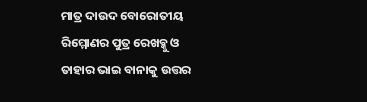ମାତ୍ର ଦାଉଦ ବୋରୋତୀୟ ରିମ୍ମୋଣର ପୁତ୍ର ରେଖବ୍କୁ ଓ ତାହାର ଭାଇ ବାନାକୁ ଉତ୍ତର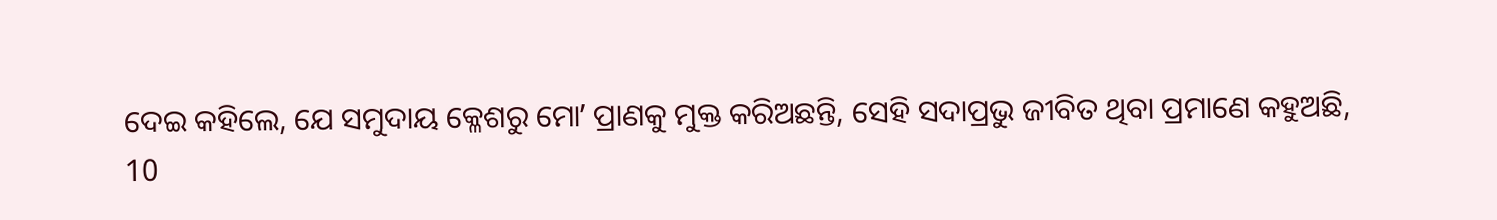ଦେଇ କହିଲେ, ଯେ ସମୁଦାୟ କ୍ଳେଶରୁ ମୋʼ ପ୍ରାଣକୁ ମୁକ୍ତ କରିଅଛନ୍ତି, ସେହି ସଦାପ୍ରଭୁ ଜୀବିତ ଥିବା ପ୍ରମାଣେ କହୁଅଛି,
10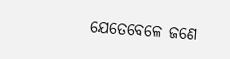ଯେତେବେଳେ ଜଣେ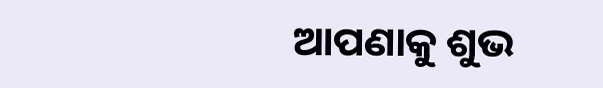ଆପଣାକୁ ଶୁଭ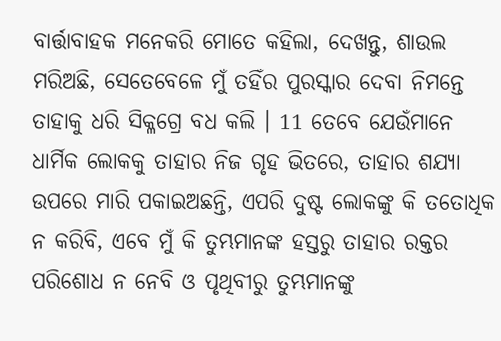ବାର୍ତ୍ତାବାହକ ମନେକରି ମୋତେ କହିଲା, ଦେଖନ୍ତୁ, ଶାଉଲ ମରିଅଛି, ସେତେବେଳେ ମୁଁ ତହିଁର ପୁରସ୍କାର ଦେବା ନିମନ୍ତେ ତାହାକୁ ଧରି ସିକ୍ଳଗ୍ରେ ବଧ କଲି । 11 ତେବେ ଯେଉଁମାନେ ଧାର୍ମିକ ଲୋକକୁ ତାହାର ନିଜ ଗୃହ ଭିତରେ, ତାହାର ଶଯ୍ୟା ଉପରେ ମାରି ପକାଇଅଛନ୍ତି, ଏପରି ଦୁଷ୍ଟ ଲୋକଙ୍କୁ କି ତତୋଧିକ ନ କରିବି, ଏବେ ମୁଁ କି ତୁମ୍ଭମାନଙ୍କ ହସ୍ତରୁ ତାହାର ରକ୍ତର ପରିଶୋଧ ନ ନେବି ଓ ପୃଥିବୀରୁ ତୁମ୍ଭମାନଙ୍କୁ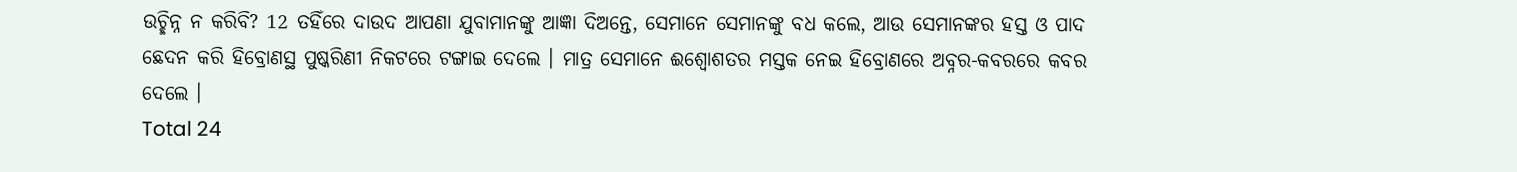ଉଚ୍ଛିନ୍ନ ନ କରିବି? 12 ତହିଁରେ ଦାଉଦ ଆପଣା ଯୁବାମାନଙ୍କୁ ଆଜ୍ଞା ଦିଅନ୍ତେ, ସେମାନେ ସେମାନଙ୍କୁ ବଧ କଲେ, ଆଉ ସେମାନଙ୍କର ହସ୍ତ ଓ ପାଦ ଛେଦନ କରି ହିବ୍ରୋଣସ୍ଥ ପୁଷ୍କରିଣୀ ନିକଟରେ ଟଙ୍ଗାଇ ଦେଲେ । ମାତ୍ର ସେମାନେ ଈଶ୍ବୋଶତର ମସ୍ତକ ନେଇ ହିବ୍ରୋଣରେ ଅବ୍ନର-କବରରେ କବର ଦେଲେ ।
Total 24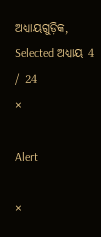ଅଧ୍ୟାୟଗୁଡ଼ିକ, Selected ଅଧ୍ୟାୟ 4 / 24
×

Alert

×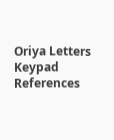Oriya Letters Keypad References